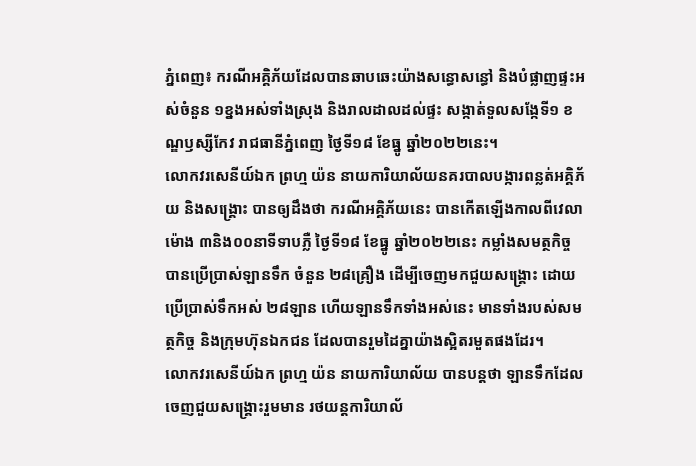ភ្នំពេញ៖ ករណីអគ្គិភ័យដែលបានឆាបឆេះយ៉ាងសន្ធោសន្ធៅ និងបំផ្លាញផ្ទះអស់ចំនួន ១ខ្នងអស់ទាំងស្រុង និងរាលដាលដល់ផ្ទះ សង្កាត់ទួលសង្កែទី១ ខណ្ឌឫស្សីកែវ រាជធានីភ្នំពេញ ថ្ងៃទី១៨ ខែធ្នូ ឆ្នាំ២០២២នេះ។
លោកវរសេនីយ៍ឯក ព្រហ្ម យ៉ន នាយការិយាល័យនគរបាលបង្ការពន្លត់អគ្គិភ័យ និងសង្គ្រោះ បានឲ្យដឹងថា ករណីអគ្គិភ័យនេះ បានកេីតឡេីងកាលពីវេលាម៉ោង ៣និង០០នាទីទាបភ្លឺ ថ្ងៃទី១៨ ខែធ្នូ ឆ្នាំ២០២២នេះ កម្លាំងសមត្ថកិច្ចបានប្រើប្រាស់ឡានទឹក ចំនួន ២៨គ្រឿង ដើម្បីចេញមកជួយសង្គ្រោះ ដោយប្រើប្រាស់ទឹកអស់ ២៨ឡាន ហើយឡានទឹកទាំងអស់នេះ មានទាំងរបស់សមត្ថកិច្ច និងក្រុមហ៊ុនឯកជន ដែលបានរួមដៃគ្នាយ៉ាងស្អិតរមួតផងដែរ។
លោកវរសេនីយ៍ឯក ព្រហ្ម យ៉ន នាយការិយាល័យ បានបន្តថា ឡានទឹកដែលចេញជួយសង្គ្រោះរួមមាន រថយន្តការិយាល័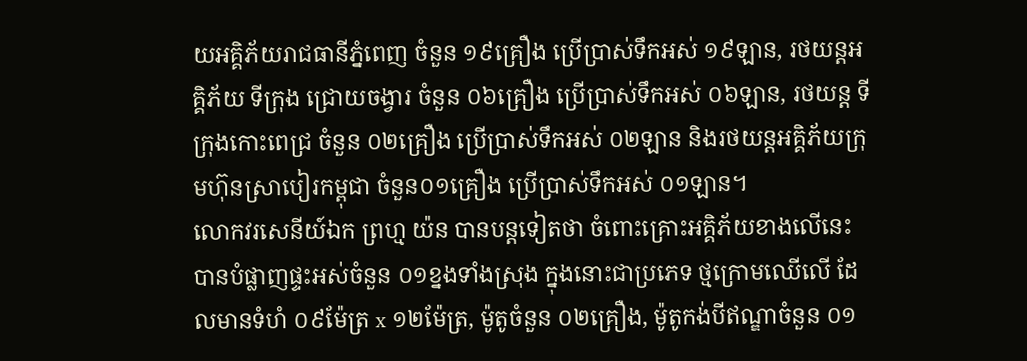យអគ្គិភ័យរាជធានីភ្នំពេញ ចំនួន ១៩គ្រឿង ប្រើប្រាស់ទឹកអស់ ១៩ឡាន, រថយន្តអគ្គិភ័យ ទីក្រុង ជ្រោយចង្វារ ចំនួន ០៦គ្រឿង ប្រើប្រាស់ទឹកអស់ ០៦ឡាន, រថយន្ត ទីក្រុងកោះពេជ្រ ចំនួន ០២គ្រឿង ប្រេីប្រាស់ទឹកអស់ ០២ឡាន និងរថយន្តអគ្គិភ័យក្រុមហ៊ុនស្រាបៀរកម្ពុជា ចំនួន០១គ្រឿង ប្រើប្រាស់ទឹកអស់ ០១ឡាន។
លោកវរសេនីយ៍ឯក ព្រហ្ម យ៉ន បានបន្តទៀតថា ចំពោះគ្រោះអគ្គិភ័យខាងលេីនេះ បានបំផ្លាញផ្ទះអស់ចំនួន ០១ខ្នងទាំងស្រុង ក្នុងនោះជាប្រភេទ ថ្មក្រោមឈេីលេី ដែលមានទំហំ ០៩ម៉ែត្រ x ១២ម៉ែត្រ, ម៉ូតូចំនួន ០២គ្រឿង, ម៉ូតូកង់បីឥណ្ឌាចំនួន ០១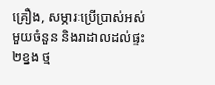គ្រឿង, សម្ភារៈប្រេីប្រាស់អស់មួយចំនួន និងរាដាលដល់ផ្ទះ ២ខ្នង ថ្ម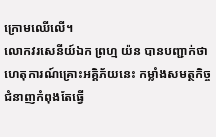ក្រោមឈេីលេី។
លោកវរសេនីយ៍ឯក ព្រហ្ម យ៉ន បានបញ្ជាក់ថា ហេតុការណ៍គ្រោះអគ្គិភ័យនេះ កម្លាំងសមត្ថកិច្ចជំនាញកំពុងតែធ្វេី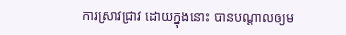ការស្រាវជ្រាវ ដោយក្នុងនោះ បានបណ្តាលឲ្យម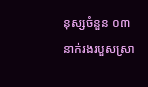នុស្សចំនួន ០៣នាក់រងរបួសស្រា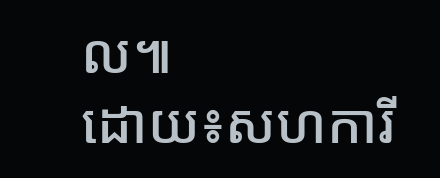ល៕
ដោយ៖សហការី